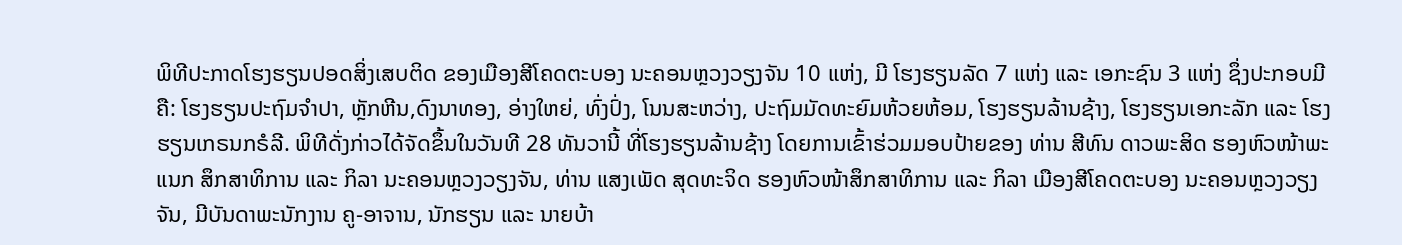ພິທີປະກາດໂຮງຮຽນປອດສິ່ງເສບຕິດ ຂອງເມືອງສີໂຄດຕະບອງ ນະຄອນຫຼວງວຽງຈັນ 10 ແຫ່ງ, ມີ ໂຮງຮຽນລັດ 7 ແຫ່ງ ແລະ ເອກະຊົນ 3 ແຫ່ງ ຊຶ່ງປະກອບມີຄື: ໂຮງຮຽນປະຖົມຈຳປາ, ຫຼັກຫີນ,ດົງນາທອງ, ອ່າງໃຫຍ່, ທົ່ງປົ່ງ, ໂນນສະຫວ່າງ, ປະຖົມມັດທະຍົມຫ້ວຍຫ້ອມ, ໂຮງຮຽນລ້ານຊ້າງ, ໂຮງຮຽນເອກະລັກ ແລະ ໂຮງຮຽນເກຣນກຣໍລີ. ພິທີດັ່ງກ່າວໄດ້ຈັດຂຶ້ນໃນວັນທີ 28 ທັນວານີ້ ທີ່ໂຮງຮຽນລ້ານຊ້າງ ໂດຍການເຂົ້າຮ່ວມມອບປ້າຍຂອງ ທ່ານ ສີທົນ ດາວພະສິດ ຮອງຫົວໜ້າພະແນກ ສຶກສາທິການ ແລະ ກິລາ ນະຄອນຫຼວງວຽງຈັນ, ທ່ານ ແສງເພັດ ສຸດທະຈິດ ຮອງຫົວໜ້າສຶກສາທິການ ແລະ ກິລາ ເມືອງສີໂຄດຕະບອງ ນະຄອນຫຼວງວຽງຈັນ, ມີບັນດາພະນັກງານ ຄູ-ອາຈານ, ນັກຮຽນ ແລະ ນາຍບ້າ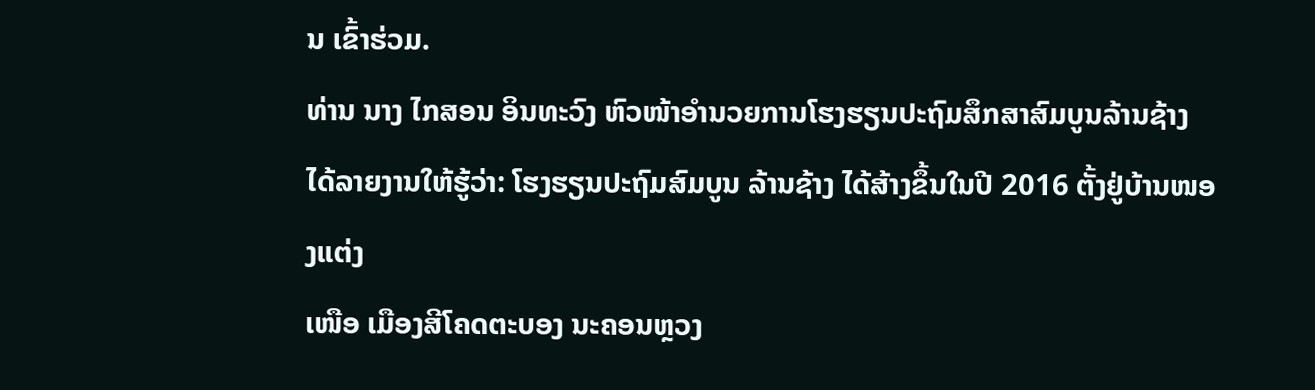ນ ເຂົ້າຮ່ວມ.
ທ່ານ ນາງ ໄກສອນ ອິນທະວົງ ຫົວໜ້າອຳນວຍການໂຮງຮຽນປະຖົມສຶກສາສົມບູນລ້ານຊ້າງ ໄດ້ລາຍງານໃຫ້ຮູ້ວ່າ: ໂຮງຮຽນປະຖົມສົມບູນ ລ້ານຊ້າງ ໄດ້ສ້າງຂຶ້ນໃນປີ 2016 ຕັ້ງຢູ່ບ້ານໜອງແຕ່ງ
ເໜືອ ເມືອງສີໂຄດຕະບອງ ນະຄອນຫຼວງ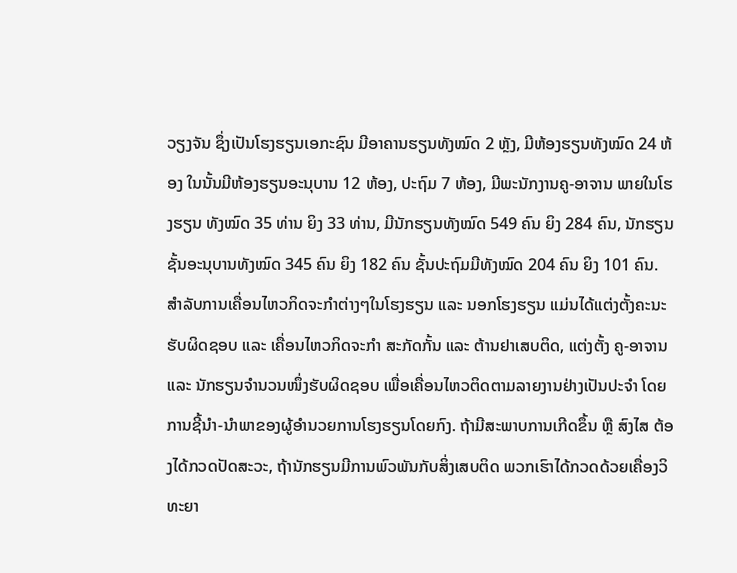ວຽງຈັນ ຊຶ່ງເປັນໂຮງຮຽນເອກະຊົນ ມີອາຄານຮຽນທັງໝົດ 2 ຫຼັງ, ມີຫ້ອງຮຽນທັງໝົດ 24 ຫ້ອງ ໃນນັ້ນມີຫ້ອງຮຽນອະນຸບານ 12 ຫ້ອງ, ປະຖົມ 7 ຫ້ອງ, ມີພະນັກງານຄູ-ອາຈານ ພາຍໃນໂຮງຮຽນ ທັງໝົດ 35 ທ່ານ ຍິງ 33 ທ່ານ, ມີນັກຮຽນທັງໝົດ 549 ຄົນ ຍິງ 284 ຄົນ, ນັກຮຽນຊັ້ນອະນຸບານທັງໝົດ 345 ຄົນ ຍິງ 182 ຄົນ ຊັ້ນປະຖົມມີທັງໝົດ 204 ຄົນ ຍິງ 101 ຄົນ. ສໍາລັບການເຄື່ອນໄຫວກິດຈະກໍາຕ່າງໆໃນໂຮງຮຽນ ແລະ ນອກໂຮງຮຽນ ແມ່ນໄດ້ແຕ່ງຕັ້ງຄະນະຮັບຜິດຊອບ ແລະ ເຄື່ອນໄຫວກິດຈະກຳ ສະກັດກັ້ນ ແລະ ຕ້ານຢາເສບຕິດ, ແຕ່ງຕັ້ງ ຄູ-ອາຈານ ແລະ ນັກຮຽນຈໍານວນໜຶ່ງຮັບຜິດຊອບ ເພື່ອເຄື່ອນໄຫວຕິດຕາມລາຍງານຢ່າງເປັນປະຈຳ ໂດຍການຊີ້ນຳ-ນຳພາຂອງຜູ້ອຳນວຍການໂຮງຮຽນໂດຍກົງ. ຖ້າມີສະພາບການເກີດຂຶ້ນ ຫຼື ສົງໄສ ຕ້ອງໄດ້ກວດປັດສະວະ, ຖ້ານັກຮຽນມີການພົວພັນກັບສິ່ງເສບຕິດ ພວກເຮົາໄດ້ກວດດ້ວຍເຄື່ອງວິທະຍາ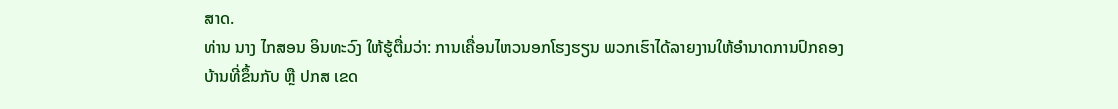ສາດ.
ທ່ານ ນາງ ໄກສອນ ອິນທະວົງ ໃຫ້ຮູ້ຕື່ມວ່າ: ການເຄື່ອນໄຫວນອກໂຮງຮຽນ ພວກເຮົາໄດ້ລາຍງານໃຫ້ອໍານາດການປົກຄອງບ້ານທີ່ຂຶ້ນກັບ ຫຼື ປກສ ເຂດ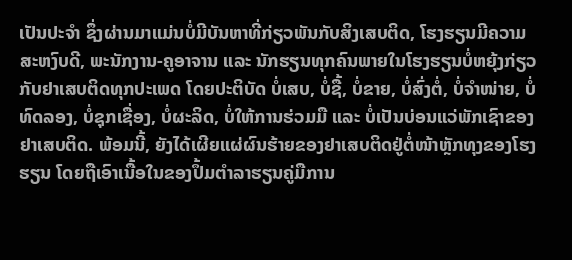ເປັນປະຈຳ ຊຶ່ງຜ່ານມາແມ່ນບໍ່ມີບັນຫາທີ່ກ່ຽວພັນກັບສິງເສບຕິດ, ໂຮງຮຽນມີຄວາມສະຫງົບດີ, ພະນັກງານ-ຄູອາຈານ ແລະ ນັກຮຽນທຸກຄົນພາຍໃນໂຮງຮຽນບໍ່ຫຍຸ້ງກ່ຽວກັບຢາເສບຕິດທຸກປະເພດ ໂດຍປະຕິບັດ ບໍ່ເສບ, ບໍ່ຊື້, ບໍ່ຂາຍ, ບໍ່ສົ່ງຕໍ່, ບໍ່ຈໍາໜ່າຍ, ບໍ່ທົດລອງ, ບໍ່ຊຸກເຊື່ອງ, ບໍ່ຜະລິດ, ບໍ່ໃຫ້ການຮ່ວມມື ແລະ ບໍ່ເປັນບ່ອນແວ່ພັກເຊົາຂອງຢາເສບຕິດ. ພ້ອມນີ້, ຍັງໄດ້ເຜີຍແຜ່ຜົນຮ້າຍຂອງຢາເສບຕິດຢູ່ຕໍ່ໜ້າຫຼັກທຸງຂອງໂຮງຮຽນ ໂດຍຖືເອົາເນື້ອໃນຂອງປຶ້ມຕຳລາຮຽນຄູ່ມືການ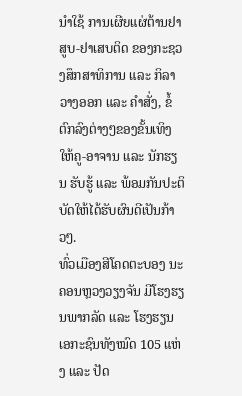ນໍາໃຊ້ ການເຜີຍແຜ່ຕ້ານຢາສູບ-ຢາເສບຕິດ ຂອງກະຊວງສຶກສາທິການ ແລະ ກິລາ ວາງອອກ ແລະ ຄຳສັ່ງ, ຂໍ້ຕົກລົງຕ່າງໆຂອງຂັ້ນເທິງ ໃຫ້ຄູ-ອາຈານ ແລະ ນັກຮຽນ ຮັບຮູ້ ແລະ ພ້ອມກັນປະຕິບັດໃຫ້ໄດ້ຮັບຜົນດີເປັນກ້າວໆ.
ທົ່ວເມືອງສີໂຄດຕະບອງ ນະຄອນຫຼວງວຽງຈັນ ມີໂຮງຮຽນພາກລັດ ແລະ ໂຮງຮຽນເອກະຊົນທັງໝົດ 105 ແຫ່ງ ແລະ ປັດ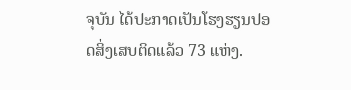ຈຸບັນ ໄດ້ປະກາດເປັນໂຮງຮຽນປອດສິ່ງເສບຕິດແລ້ວ 73 ແຫ່ງ.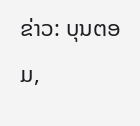ຂ່າວ: ບຸນຕອມ,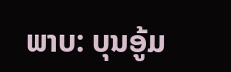ພາບ: ບຸນອູ້ມ